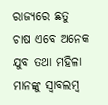ରାଜ୍ୟରେ ଛତୁ ଚାଷ ଏବେ ଅନେକ ଯୁବ ତଥା ମହିଳା ମାନଙ୍କୁ ସ୍ୱାବଲମ୍ବ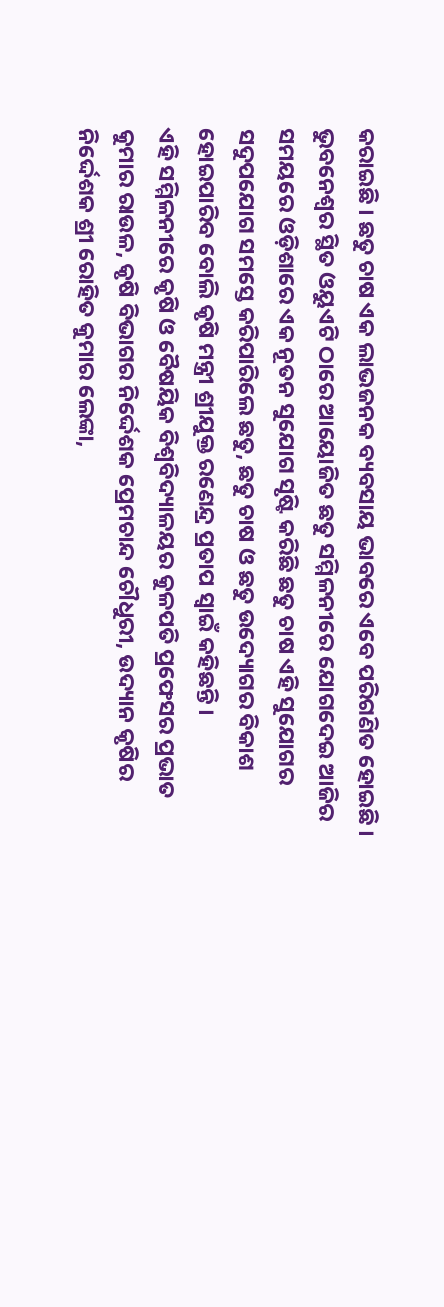କରାଇଛି । ଛତୁ ଚାଷ ଏକ ଲାଭଜନକ ବ୍ୟବସାୟ ଭାବରେ ଏବେ ପରିଗଣିତ ହୋଇଛି । ଭୁବନେଶ୍ୱର ସ୍ଥିତ ଓୟୁଏଟି ଠାରେ ଆୟୋଜିତ ଛତୁ ସମ୍ମିଳନୀରେ ଯୋଗଦେଇ ଆଜିର ସମୟରେ ଓଡ଼ିଶାରେ ଏକ ନୂତନ ସୁଯୋଗ ସୃଷ୍ଟି କରିଛି ଛତୁ ଚାଷ ଏହି ସୁଯୋଗର ସଦୁପଯୋଗ ସମସ୍ତେ କରିପାରିଲେ ଛତୁ, ଛତୁ ଚାଷ ଓ ଛତୁ ଉଦ୍ୟୋଗର ବିକାଶ ହୋଇପାରିବ ବୋଲି କୃଷି ମନ୍ତ୍ରୀ ଶ୍ରୀଯୁକ୍ତ ରଣେନ୍ଦ୍ର ପ୍ରତାପ ସ୍ୱାଇଁ କହିଛନ୍ତି ।
ଏହି ସମ୍ମିଳନୀରେ କୃଷି ଓ ବୈଷୟିକ ବିଶ୍ୱବିଦ୍ୟାଳୟର କୁଳପତି ପ୍ରଫେସର ପ୍ରଭାତ କୁମାର ରାଉଳ, କୃଷି ବିଭାଗର ନିର୍ଦ୍ଦେଶକ ପ୍ରେମଚାନ୍ଦ ଚୌଧୁରୀ, ଉଦ୍ୟାନ କୃଷିର ନିର୍ଦ୍ଦେଶକ ଶ୍ରୀ ରୋହିତ କୁମାର ଲେଙ୍କା,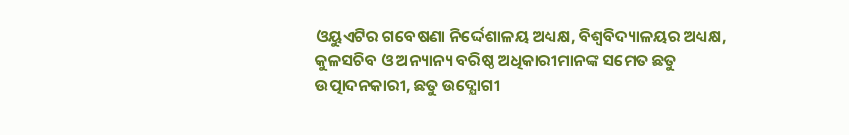ଓୟୁଏଟିର ଗବେଷଣା ନିର୍ଦ୍ଦେଶାଳୟ ଅଧ୍ୟକ୍ଷ, ବିଶ୍ୱବିଦ୍ୟାଳୟର ଅଧ୍ୟକ୍ଷ, କୁଳସଚିବ ଓ ଅନ୍ୟାନ୍ୟ ବରିଷ୍ଠ ଅଧିକାରୀମାନଙ୍କ ସମେତ ଛତୁ ଉତ୍ପାଦନକାରୀ, ଛତୁ ଉଦ୍ଯୋଗୀ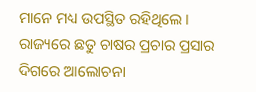ମାନେ ମଧ୍ୟ ଉପସ୍ଥିତ ରହିଥିଲେ । ରାଜ୍ୟରେ ଛତୁ ଚାଷର ପ୍ରଚାର ପ୍ରସାର ଦିଗରେ ଆଲୋଚନା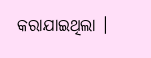କରାଯାଇଥିଲା ।